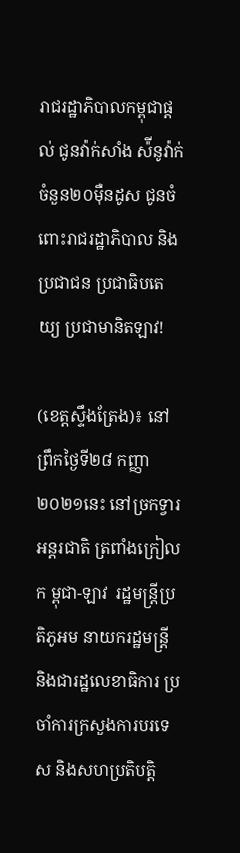រាជរដ្ឋាភិបាលកម្ពុជាផ្តល់ ជូនវ៉ាក់សាំង ស៉ីនូវ៉ាក់ ចំនួន២០ម៉ឺនដូស ជូនចំពោះរាជរដ្ឋាភិបាល និងប្រជាជន ប្រជាធិបតេយ្យ ប្រជាមានិតឡាវ!

(ខេត្តស្ទឹងត្រែង)៖ នៅព្រឹកថ្ងៃទី២៨ កញ្ញា២០២១នេះ នៅច្រកទ្វារអន្តរជាតិ ត្រពាំងក្រៀលក ម្ពុជា-ឡាវ  រដ្ឋមន្រ្តីប្រតិភូអម នាយករដ្ឋមន្រ្តី និងជារដ្ឋលេខាធិការ ប្រចាំការក្រសួងការបរទេស និងសហប្រតិបត្តិ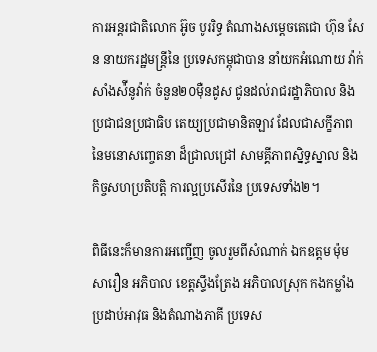ការអន្តរជាតិលោក អ៊ូច បូររិទ្ធ តំណាងសម្តេចតេជោ ហ៊ុន សែន នាយករដ្ឋមន្ត្រីនៃ ប្រទេសកម្ពុជាបាន នាំយកអំណោយ វ៉ាក់សាំងស៉ីនូវ៉ាក់ ចំនួន២០ម៉ឺនដូស ជូនដល់រាជរដ្ឋាភិបាល និងប្រជាជនប្រជាធិប តេយ្យប្រជាមានិតឡាវ ដែលជាសក្ខីភាព នៃមនោសញ្ចេតនា ដ៏ជ្រាលជ្រៅ សាមគ្គីភាពស្និទ្ធស្នាល និងកិច្ចសហប្រតិបត្តិ ការល្អប្រសើរនៃ ប្រទេសទាំង២។

ពិធីនេះក៏មានការអញ្ជើញ ចូលរួមពីសំណាក់ ឯកឧត្តម ម៉ុម សារឿន អភិបាល ខេត្តស្ទឹងត្រែង អភិបាលស្រុក កងកម្លាំងប្រដាប់អាវុធ និងតំណាងភាគី ប្រទេស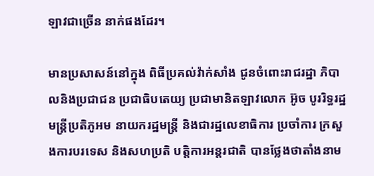ឡាវជាច្រើន នាក់ផងដែរ។

មានប្រសាសន៍នៅក្នុង ពិធីប្រគល់វ៉ាក់សាំង ជូនចំពោះរាជរដ្ឋា ភិបាលនិងប្រជាជន ប្រជាធិបតេយ្យ ប្រជាមានិតឡាវលោក អ៊ូច បូររិទ្ធរដ្ឋមន្រ្តីប្រតិភូអម នាយករដ្ឋមន្រ្តី និងជារដ្ឋលេខាធិការ ប្រចាំការ ក្រសួងការបរទេស និងសហប្រតិ បត្តិការអន្តរជាតិ បានថ្លែងថាតាំងនាម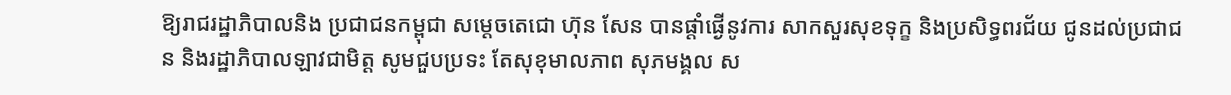ឱ្យរាជរដ្ឋាភិបាលនិង ប្រជាជនកម្ពុជា សម្តេចតេជោ ហ៊ុន សែន បានផ្តាំផ្ងើនូវការ សាកសួរសុខទុក្ខ និងប្រសិទ្ធពរជ័យ ជូនដល់ប្រជាជន និងរដ្ឋាភិបាលឡាវជាមិត្ត សូមជួបប្រទះ តែសុខុមាលភាព សុភមង្គល ស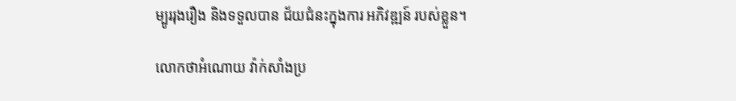ម្បូររុងរឿង និងទទួលបាន ជ័យជំនះក្នុងការ អភិវឌ្ឍន៍ របស់ខ្លួន។

លោកថាអំណោយ វ៉ាក់សាំងប្រ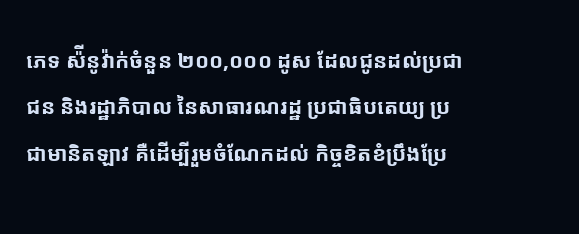ភេទ ស៉ីនូវ៉ាក់ចំនួន ២០០,០០០ ដូស ដែលជូនដល់ប្រជាជន និងរដ្ឋាភិបាល នៃសាធារណរដ្ឋ ប្រជាធិបតេយ្យ ប្រជាមានិតឡាវ គឺដើម្បីរួមចំណែកដល់ កិច្ចខិតខំប្រឹងប្រែ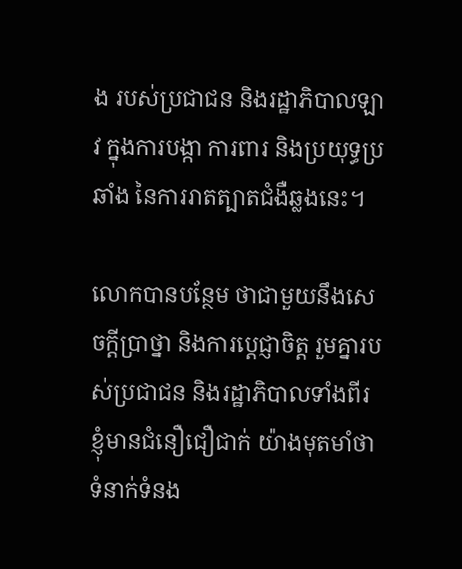ង របស់ប្រជាជន និងរដ្ឋាភិបាលឡាវ ក្នុងការបង្កា ការពារ និងប្រយុទ្ធប្រឆាំង នៃការរាតត្បាតជំងឺឆ្លងនេះ។

លោកបានបន្ថែម ថាជាមួយនឹងសេចក្តីប្រាថ្នា និងការប្ដេជ្ញាចិត្ត រួមគ្នារបស់ប្រជាជន និងរដ្ឋាភិបាលទាំងពីរ ខ្ញុំមានជំនឿជឿជាក់ យ៉ាងមុតមាំថា ទំនាក់ទំនង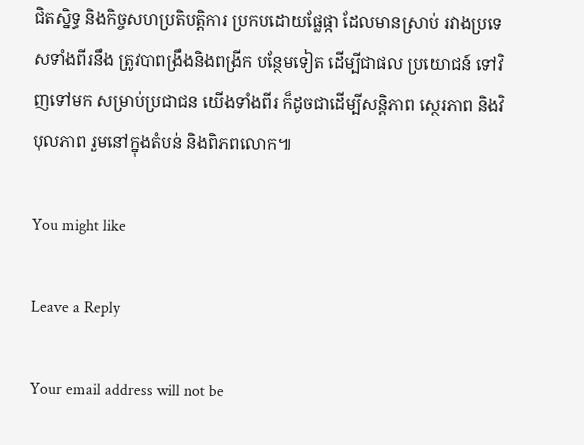ជិតស្និទ្ធ និងកិច្ចសហប្រតិបត្តិការ ប្រកបដោយផ្លែផ្កា ដែលមានស្រាប់ រវាងប្រទេសទាំងពីរនឹង ត្រូវបាពង្រឹងនិងពង្រីក បន្ថែមទៀត ដើម្បីជាផល ប្រយោជន៍ ទៅវិញទៅមក សម្រាប់ប្រជាជន យើងទាំងពីរ ក៏ដូចជាដើម្បីសន្តិភាព ស្ថេរភាព និងវិបុលភាព រួមនៅក្នុងតំបន់ និងពិភពលោក៕

You might like

Leave a Reply

Your email address will not be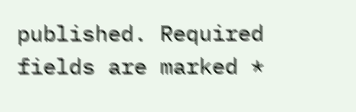published. Required fields are marked *